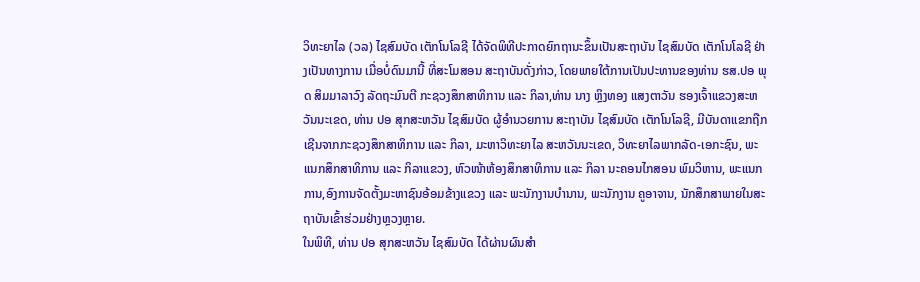ວິທະຍາໄລ (ວລ) ໄຊສົມບັດ ເຕັກໂນໂລຊີ ໄດ້ຈັດພິທີປະກາດຍົກຖານະຂຶ້ນເປັນສະຖາບັນ ໄຊສົມບັດ ເຕັກໂນໂລຊີ ຢ່າງເປັນທາງການ ເມື່ອບໍ່ດົນມານີ້ ທີ່ສະໂມສອນ ສະຖາບັນດັ່ງກ່າວ, ໂດຍພາຍໃຕ້ການເປັນປະທານຂອງທ່ານ ຮສ.ປອ ພຸດ ສິມມາລາວົງ ລັດຖະມົນຕີ ກະຊວງສຶກສາທິການ ແລະ ກິລາ,ທ່ານ ນາງ ຫຼິງທອງ ແສງຕາວັນ ຮອງເຈົ້າແຂວງສະຫວັນນະເຂດ, ທ່ານ ປອ ສຸກສະຫວັນ ໄຊສົມບັດ ຜູ້ອໍານວຍການ ສະຖາບັນ ໄຊສົມບັດ ເຕັກໂນໂລຊີ, ມີບັນດາແຂກຖືກເຊີນຈາກກະຊວງສຶກສາທິການ ແລະ ກິລາ, ມະຫາວິທະຍາໄລ ສະຫວັນນະເຂດ, ວິທະຍາໄລພາກລັດ-ເອກະຊົນ, ພະແນກສຶກສາທິການ ແລະ ກິລາແຂວງ, ຫົວໜ້າຫ້ອງສຶກສາທິການ ແລະ ກິລາ ນະຄອນໄກສອນ ພົມວິຫານ, ພະແນກການ,ອົງການຈັດຕັ້ງມະຫາຊົນອ້ອມຂ້າງແຂວງ ແລະ ພະນັກງານບໍານານ, ພະນັກງານ ຄູອາຈານ, ນັກສຶກສາພາຍໃນສະຖາບັນເຂົ້າຮ່ວມຢ່າງຫຼວງຫຼາຍ.
ໃນພິທີ, ທ່ານ ປອ ສຸກສະຫວັນ ໄຊສົມບັດ ໄດ້ຜ່ານຜົນສໍາ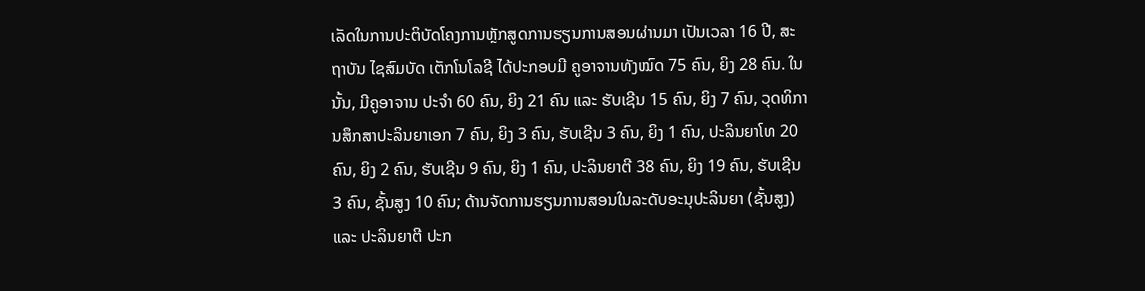ເລັດໃນການປະຕິບັດໂຄງການຫຼັກສູດການຮຽນການສອນຜ່ານມາ ເປັນເວລາ 16 ປີ, ສະຖາບັນ ໄຊສົມບັດ ເຕັກໂນໂລຊີ ໄດ້ປະກອບມີ ຄູອາຈານທັງໝົດ 75 ຄົນ, ຍິງ 28 ຄົນ. ໃນນັ້ນ, ມີຄູອາຈານ ປະຈໍາ 60 ຄົນ, ຍິງ 21 ຄົນ ແລະ ຮັບເຊີນ 15 ຄົນ, ຍິງ 7 ຄົນ, ວຸດທິການສຶກສາປະລິນຍາເອກ 7 ຄົນ, ຍິງ 3 ຄົນ, ຮັບເຊີນ 3 ຄົນ, ຍິງ 1 ຄົນ, ປະລິນຍາໂທ 20 ຄົນ, ຍິງ 2 ຄົນ, ຮັບເຊີນ 9 ຄົນ, ຍິງ 1 ຄົນ, ປະລິນຍາຕີ 38 ຄົນ, ຍິງ 19 ຄົນ, ຮັບເຊີນ 3 ຄົນ, ຊັ້ນສູງ 10 ຄົນ; ດ້ານຈັດການຮຽນການສອນໃນລະດັບອະນຸປະລິນຍາ (ຊັ້ນສູງ) ແລະ ປະລິນຍາຕີ ປະກ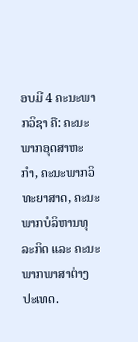ອບມີ 4 ຄະນະພາກວິຊາ ຄື: ຄະນະພາກອຸດສາຫະກໍາ, ຄະນະພາກວິທະຍາສາດ, ຄະນະພາກບໍລິຫານທຸລະກິດ ແລະ ຄະນະພາກພາສາຕ່າງປະເທດ.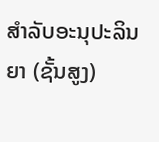ສຳລັບອະນຸປະລິນຍາ (ຊັ້ນສູງ)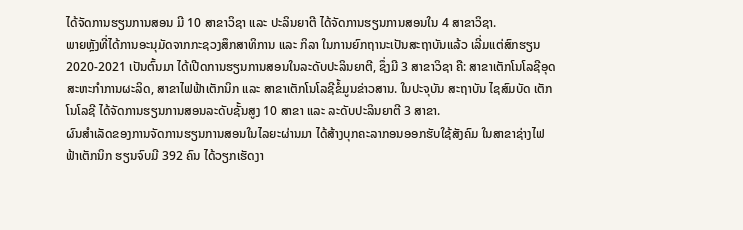ໄດ້ຈັດການຮຽນການສອນ ມີ 10 ສາຂາວິຊາ ແລະ ປະລິນຍາຕີ ໄດ້ຈັດການຮຽນການສອນໃນ 4 ສາຂາວິຊາ.
ພາຍຫຼັງທີ່ໄດ້ການອະນຸມັດຈາກກະຊວງສຶກສາທິການ ແລະ ກິລາ ໃນການຍົກຖານະເປັນສະຖາບັນແລ້ວ ເລີ່ມແຕ່ສົກຮຽນ 2020-2021 ເປັນຕົ້ນມາ ໄດ້ເປີດການຮຽນການສອນໃນລະດັບປະລິນຍາຕີ, ຊຶ່ງມີ 3 ສາຂາວິຊາ ຄື: ສາຂາເຕັກໂນໂລຊີອຸດສະຫະກຳການຜະລິດ, ສາຂາໄຟຟ້າເຕັກນິກ ແລະ ສາຂາເຕັກໂນໂລຊີຂໍ້ມູນຂ່າວສານ. ໃນປະຈຸບັນ ສະຖາບັນ ໄຊສົມບັດ ເຕັກໂນໂລຊີ ໄດ້ຈັດການຮຽນການສອນລະດັບຊັ້ນສູງ 10 ສາຂາ ແລະ ລະດັບປະລິນຍາຕີ 3 ສາຂາ.
ຜົນສຳເລັດຂອງການຈັດການຮຽນການສອນໃນໄລຍະຜ່ານມາ ໄດ້ສ້າງບຸກຄະລາກອນອອກຮັບໃຊ້ສັງຄົມ ໃນສາຂາຊ່າງໄຟຟ້າເຕັກນິກ ຮຽນຈົບມີ 392 ຄົນ ໄດ້ວຽກເຮັດງາ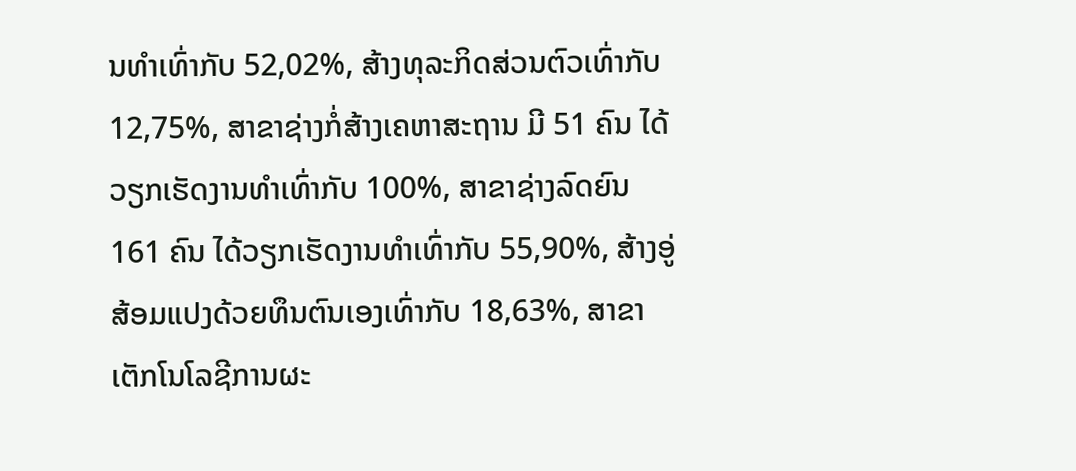ນທໍາເທົ່າກັບ 52,02%, ສ້າງທຸລະກິດສ່ວນຕົວເທົ່າກັບ 12,75%, ສາຂາຊ່າງກໍ່ສ້າງເຄຫາສະຖານ ມີ 51 ຄົນ ໄດ້ວຽກເຮັດງານທໍາເທົ່າກັບ 100%, ສາຂາຊ່າງລົດຍົນ 161 ຄົນ ໄດ້ວຽກເຮັດງານທຳເທົ່າກັບ 55,90%, ສ້າງອູ່ສ້ອມແປງດ້ວຍທຶນຕົນເອງເທົ່າກັບ 18,63%, ສາຂາເຕັກໂນໂລຊີການຜະ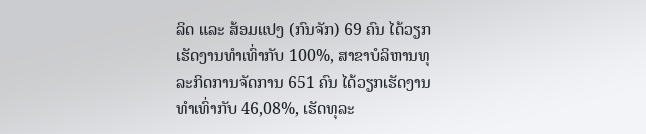ລິດ ແລະ ສ້ອມແປງ (ກົນຈັກ) 69 ຄົນ ໄດ້ວຽກເຮັດງານທໍາເທົ່າກັບ 100%, ສາຂາບໍລິຫານທຸລະກິດການຈັດການ 651 ຄົນ ໄດ້ວຽກເຮັດງານທໍາເທົ່າກັບ 46,08%, ເຮັດທຸລະ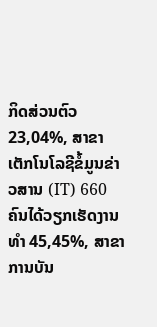ກິດສ່ວນຕົວ 23,04%, ສາຂາເຕັກໂນໂລຊີຂໍ້ມູນຂ່າວສານ (IT) 660 ຄົນໄດ້ວຽກເຮັດງານທໍາ 45,45%, ສາຂາການບັນ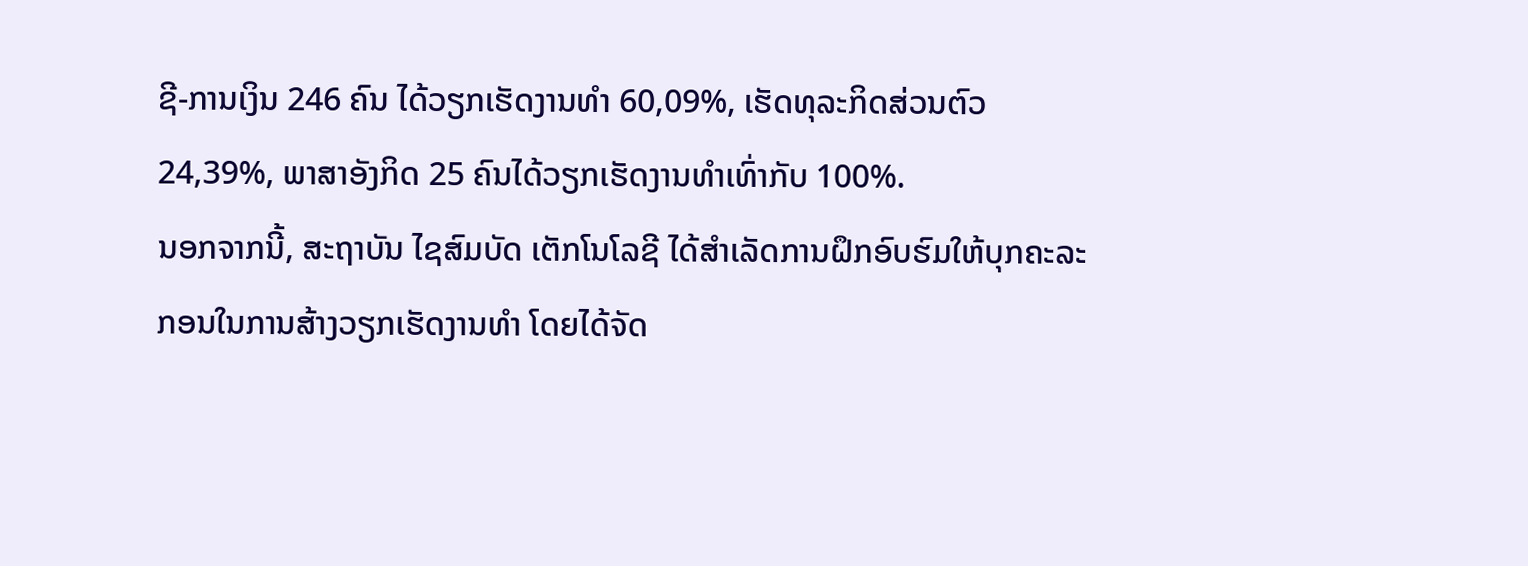ຊີ-ການເງິນ 246 ຄົນ ໄດ້ວຽກເຮັດງານທໍາ 60,09%, ເຮັດທຸລະກິດສ່ວນຕົວ 24,39%, ພາສາອັງກິດ 25 ຄົນໄດ້ວຽກເຮັດງານທໍາເທົ່າກັບ 100%.
ນອກຈາກນີ້, ສະຖາບັນ ໄຊສົມບັດ ເຕັກໂນໂລຊີ ໄດ້ສໍາເລັດການຝຶກອົບຮົມໃຫ້ບຸກຄະລະກອນໃນການສ້າງວຽກເຮັດງານທໍາ ໂດຍໄດ້ຈັດ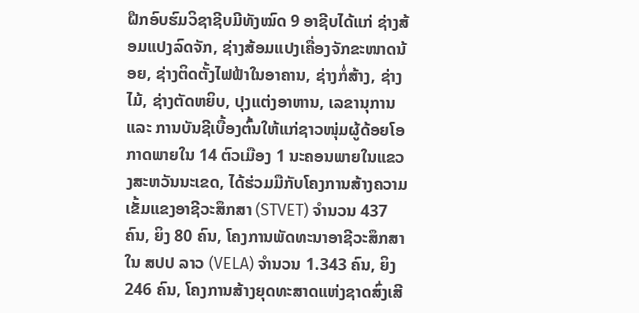ຝືກອົບຮົມວິຊາຊີບມີທັງໝົດ 9 ອາຊີບໄດ້ແກ່ ຊ່າງສ້ອມແປງລົດຈັກ, ຊ່າງສ້ອມແປງເຄື່ອງຈັກຂະໜາດນ້ອຍ, ຊ່າງຕິດຕັ້ງໄຟຟ້າໃນອາຄານ, ຊ່າງກໍ່ສ້າງ, ຊ່າງໄມ້, ຊ່າງຕັດຫຍິບ, ປຸງແຕ່ງອາຫານ, ເລຂານຸການ ແລະ ການບັນຊີເບື້ອງຕົ້ນໃຫ້ແກ່ຊາວໜຸ່ມຜູ້ດ້ອຍໂອກາດພາຍໃນ 14 ຕົວເມືອງ 1 ນະຄອນພາຍໃນແຂວງສະຫວັນນະເຂດ, ໄດ້ຮ່ວມມືກັບໂຄງການສ້າງຄວາມເຂັ້ມແຂງອາຊີວະສຶກສາ (STVET) ຈໍານວນ 437 ຄົນ, ຍິງ 80 ຄົນ, ໂຄງການພັດທະນາອາຊີວະສຶກສາໃນ ສປປ ລາວ (VELA) ຈໍານວນ 1.343 ຄົນ, ຍິງ 246 ຄົນ, ໂຄງການສ້າງຍຸດທະສາດແຫ່ງຊາດສົ່ງເສີ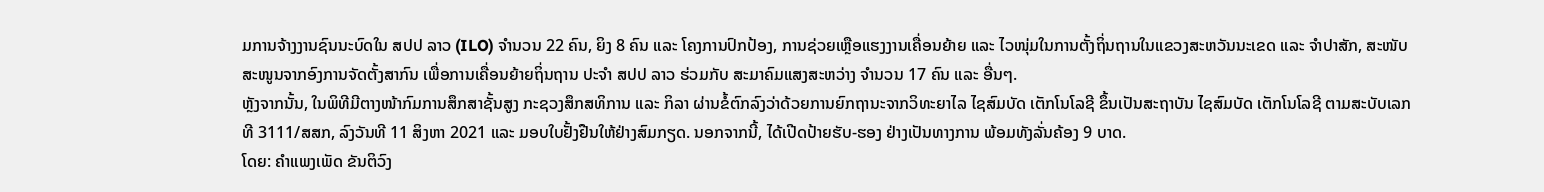ມການຈ້າງງານຊົນນະບົດໃນ ສປປ ລາວ (ILO) ຈໍານວນ 22 ຄົນ, ຍິງ 8 ຄົນ ແລະ ໂຄງການປົກປ້ອງ, ການຊ່ວຍເຫຼືອແຮງງານເຄື່ອນຍ້າຍ ແລະ ໄວໜຸ່ມໃນການຕັ້ງຖິ່ນຖານໃນແຂວງສະຫວັນນະເຂດ ແລະ ຈໍາປາສັກ, ສະໜັບສະໜູນຈາກອົງການຈັດຕັ້ງສາກົນ ເພື່ອການເຄື່ອນຍ້າຍຖິ່ນຖານ ປະຈຳ ສປປ ລາວ ຮ່ວມກັບ ສະມາຄົມແສງສະຫວ່າງ ຈໍານວນ 17 ຄົນ ແລະ ອື່ນໆ.
ຫຼັງຈາກນັ້ນ, ໃນພິທີມີຕາງໜ້າກົມການສຶກສາຊັ້ນສູງ ກະຊວງສຶກສທິການ ແລະ ກິລາ ຜ່ານຂໍ້ຕົກລົງວ່າດ້ວຍການຍົກຖານະຈາກວິທະຍາໄລ ໄຊສົມບັດ ເຕັກໂນໂລຊີ ຂຶ້ນເປັນສະຖາບັນ ໄຊສົມບັດ ເຕັກໂນໂລຊີ ຕາມສະບັບເລກທີ 3111/ສສກ, ລົງວັນທີ 11 ສິງຫາ 2021 ແລະ ມອບໃບຢັ້ງຢືນໃຫ້ຢ່າງສົມກຽດ. ນອກຈາກນີ້, ໄດ້ເປີດປ້າຍຮັບ-ຮອງ ຢ່າງເປັນທາງການ ພ້ອມທັງລັ່ນຄ້ອງ 9 ບາດ.
ໂດຍ: ຄຳແພງເພັດ ຂັນຕິວົງ